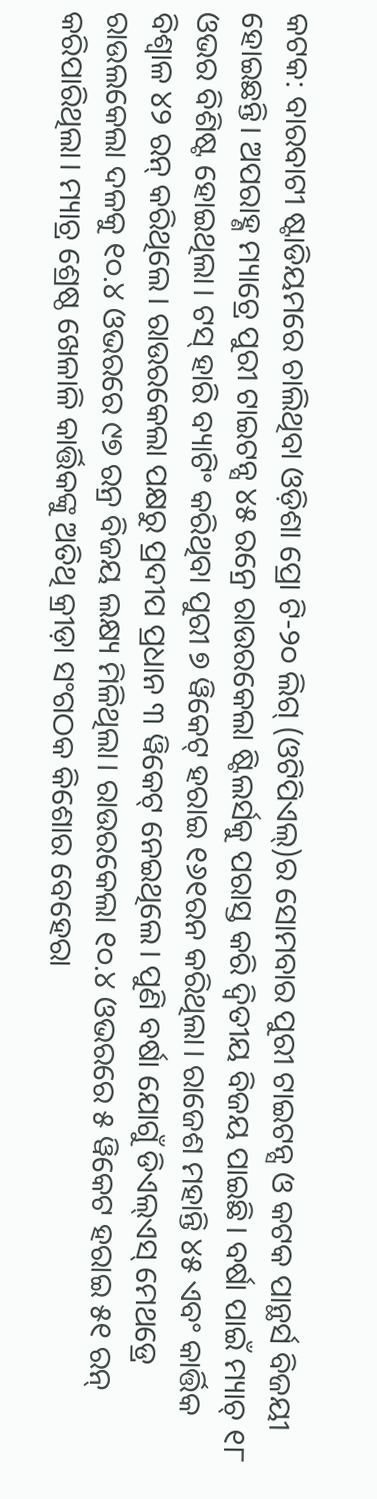କଟକ: ବାରବାଟୀ ଷ୍ଟାଡିୟମରେ ଚାଲିଥିବା ଓଡ଼ିଶା ପ୍ରୋ ଟି-୨୦ ଲିଗ୍ (ଓଟିପିଏଲ୍)ର ସୋମବାର ପୁରୀ ଟାଇଟନ୍ସ ଓ କଟକ ପାନ୍ଥର୍ସ ବିଜୟୀ ହୋଇଛନ୍ତି। ଅପରାହ୍ଣ ମ୍ୟାଚ୍ରେ ପୁରୀ ଟାଇଟନ୍ସ ୪୫ ରନ୍ରେ ରାଉରକେଲା ଷ୍ଟିଲର୍ସକୁ ପରାସ୍ତ କରି ଦ୍ୱିତୀୟ ବିଜୟ ପାଇଛି। ବର୍ଷା ପାଇଁ ମ୍ୟାଚ୍ ୧୮ ଓଭର ବିଶିଷ୍ଟ ହୋଇଥିଲା। ଟସ୍ ହାରି ବ୍ୟାଟିଂ କରିଥିବା ପୁରୀ ୭ ୱିକେଟ୍ ହରାଇ ୧୬୧ରନ କରିଥିଲା। ରାଜେଶ ମହାନ୍ତି ୪୫ ଏବଂ କାର୍ତ୍ତିକ ବିଶ୍ୱାଳ ୪୨ ରନ୍ କରିଥିଲେ। ରାଉରକେଲା ପକ୍ଷରୁ ପ୍ରଦୀପ ପ୍ରଧାନ ୩ ୱିକେଟ୍ ନେଇଥିଲେ। ପୁଣି ବର୍ଷା ଯୋଗୁଁ ଡିଏଲ୍ଏସ୍ ମେଥଡ୍ରେ ରାଉଲକେଲା ଦଳକୁ ୧୦.୪ ଓଭରରେ ୯୭ ରନ୍ର ବିଜୟ ଲକ୍ଷ୍ୟ ମିଳିଥିଲା। ରାଉରକେଲା ୧୦.୪ ଓଭରରେ ୫ ୱିକେଟ ହରାଇ ୫୧ ରନ୍ କରିପାରିଥିଲା। ମ୍ୟାଚ୍ର ଶ୍ରେଷ୍ଠ ଖେଳାଳି କାର୍ତ୍ତିକଙ୍କୁ ଅତିଥି କ୍ରୀଡ଼ା ସଂଗଠକ କିଶୋର ବେହେରା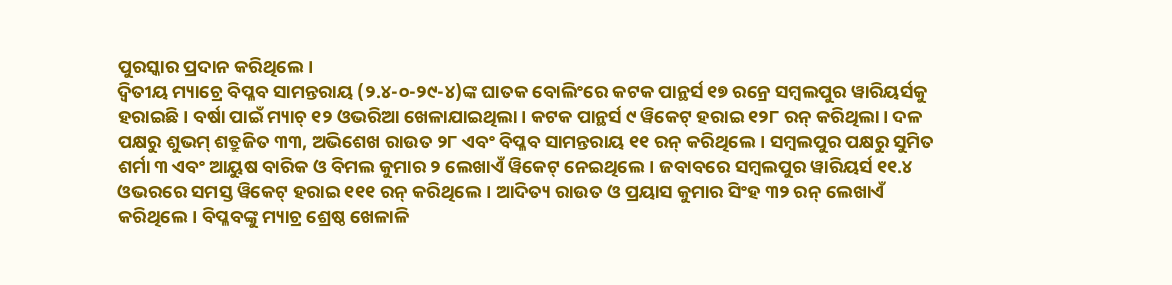ପୁରସ୍କାର ପ୍ରଦାନ କରିଥିଲେ।
ଦ୍ବିତୀୟ ମ୍ୟାଚ୍ରେ ବିପ୍ଳବ ସାମନ୍ତରାୟ (୨.୪-୦-୨୯-୪)ଙ୍କ ଘାତକ ବୋଲିଂରେ କଟକ ପାନ୍ଥର୍ସ ୧୭ ରନ୍ରେ ସମ୍ବଲପୁର ୱାରିୟର୍ସକୁ ହରାଇଛି। ବର୍ଷା ପାଇଁ ମ୍ୟାଚ୍ ୧୨ ଓଭରିଆ ଖେଳାଯାଇଥିଲା। କଟକ ପାନ୍ଥର୍ସ ୯ ୱିକେଟ୍ ହରାଇ ୧୨୮ ରନ୍ କରିଥିଲା। ଦଳ ପକ୍ଷରୁ ଶୁଭମ୍ ଶତ୍ରୁଜିତ ୩୩, ଅଭିଶେଖ ରାଉତ ୨୮ ଏବଂ ବିପ୍ଳବ ସାମନ୍ତରାୟ ୧୧ ରନ୍ କରିଥିଲେ। ସମ୍ବଲପୁର ପକ୍ଷରୁ ସୁମିତ ଶର୍ମା ୩ ଏବଂ ଆୟୁଷ ବାରିକ ଓ ବିମଲ କୁମାର ୨ ଲେଖାଏଁ ୱିକେଟ୍ ନେଇଥିଲେ। ଜବାବରେ ସମ୍ବଲପୁର ୱାରିୟର୍ସ ୧୧.୪ ଓଭରରେ ସମସ୍ତ ୱିକେଟ୍ ହରାଇ ୧୧୧ ରନ୍ କରିଥିଲେ। ଆଦିତ୍ୟ ରାଉତ ଓ ପ୍ରୟାସ କୁମାର ସିଂହ ୩୨ ରନ୍ ଲେଖାଏଁ କରିଥିଲେ। ବିପ୍ଳବଙ୍କୁ ମ୍ୟାଚ୍ର ଶ୍ରେଷ୍ଠ ଖେଳାଳି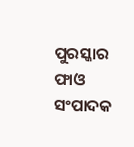ପୁରସ୍କାର ଫାଓ ସଂପାଦକ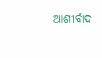ଆଶୀର୍ବାଦ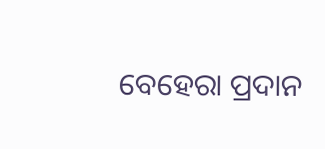ବେହେରା ପ୍ରଦାନ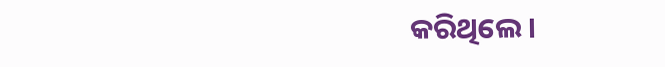କରିଥିଲେ।